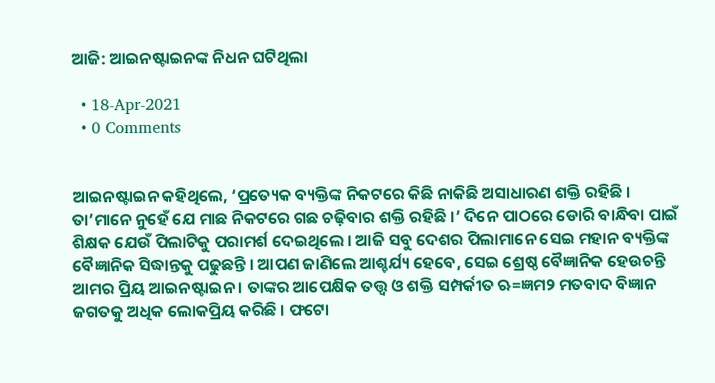ଆଜି: ଆଇନଷ୍ଟାଇନଙ୍କ ନିଧନ ଘଟିଥିଲା

  • 18-Apr-2021
  • 0 Comments


ଆଇନଷ୍ଟାଇନ କହିଥିଲେ, ‘ପ୍ରତ୍ୟେକ ବ୍ୟକ୍ତିଙ୍କ ନିକଟରେ କିଛି ନାକିଛି ଅସାଧାରଣ ଶକ୍ତି ରହିଛି । ତା’ମାନେ ନୁହେଁ ଯେ ମାଛ ନିକଟରେ ଗଛ ଚଢ଼ିବାର ଶକ୍ତି ରହିଛି ।’ ଦିନେ ପାଠରେ ଡୋରି ବାନ୍ଧିବା ପାଇଁ ଶିକ୍ଷକ ଯେଉଁ ପିଲାଟିକୁ ପରାମର୍ଶ ଦେଇଥିଲେ । ଆଜି ସବୁ ଦେଶର ପିଲାମାନେ ସେଇ ମହାନ ବ୍ୟକ୍ତିଙ୍କ ବୈଜ୍ଞାନିକ ସିଦ୍ଧାନ୍ତକୁ ପଢୁଛନ୍ତି । ଆପଣ ଜାଣିଲେ ଆଶ୍ଚର୍ଯ୍ୟ ହେବେ, ସେଇ ଶ୍ରେଷ୍ଠ ବୈଜ୍ଞାନିକ ହେଉଚନ୍ତି ଆମର ପ୍ରିୟ ଆଇନଷ୍ଟାଇନ । ତାଙ୍କର ଆପେକ୍ଷିକ ତତ୍ତ୍ୱ ଓ ଶକ୍ତି ସମ୍ପର୍କୀତ ଋ=ଜ୍ଞମ୨ ମତବାଦ ବିଜ୍ଞାନ ଜଗତକୁ ଅଧିକ ଲୋକପ୍ରିୟ କରିଛି । ଫଟୋ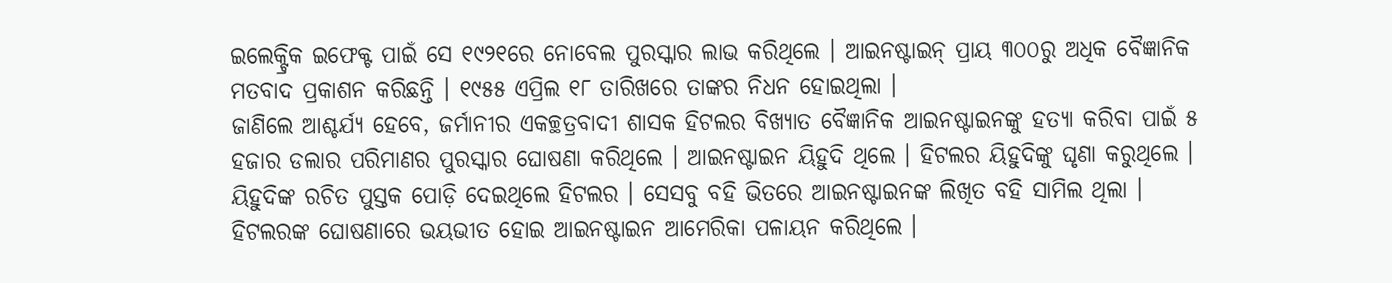ଇଲେକ୍ଟ୍ରିକ ଇଫେକ୍ଟ ପାଇଁ ସେ ୧୯୨୧ରେ ନୋବେଲ ପୁରସ୍କାର ଲାଭ କରିଥିଲେ । ଆଇନଷ୍ଟାଇନ୍ ପ୍ରାୟ ୩୦୦ରୁ ଅଧିକ ବୈଜ୍ଞାନିକ ମତବାଦ ପ୍ରକାଶନ କରିଛନ୍ତି । ୧୯୫୫ ଏପ୍ରିଲ ୧୮ ତାରିଖରେ ତାଙ୍କର ନିଧନ ହୋଇଥିଲା ।
ଜାଣିଲେ ଆଶ୍ଚର୍ଯ୍ୟ ହେବେ, ଜର୍ମାନୀର ଏକଚ୍ଛତ୍ରବାଦୀ ଶାସକ ହିଟଲର ବିଖ୍ୟାତ ବୈଜ୍ଞାନିକ ଆଇନଷ୍ଟାଇନଙ୍କୁ ହତ୍ୟା କରିବା ପାଇଁ ୫ ହଜାର ଡଲାର ପରିମାଣର ପୁରସ୍କାର ଘୋଷଣା କରିଥିଲେ । ଆଇନଷ୍ଟାଇନ ୟିହୁଦି ଥିଲେ । ହିଟଲର ୟିହୁଦିଙ୍କୁ ଘୃଣା କରୁଥିଲେ । ୟିହୁଦିଙ୍କ ରଚିତ ପୁସ୍ତକ ପୋଡ଼ି ଦେଇଥିଲେ ହିଟଲର । ସେସବୁ ବହି ଭିତରେ ଆଇନଷ୍ଟାଇନଙ୍କ ଲିଖିତ ବହି ସାମିଲ ଥିଲା । ହିଟଲରଙ୍କ ଘୋଷଣାରେ ଭୟଭୀତ ହୋଇ ଆଇନଷ୍ଟାଇନ ଆମେରିକା ପଳାୟନ କରିଥିଲେ ।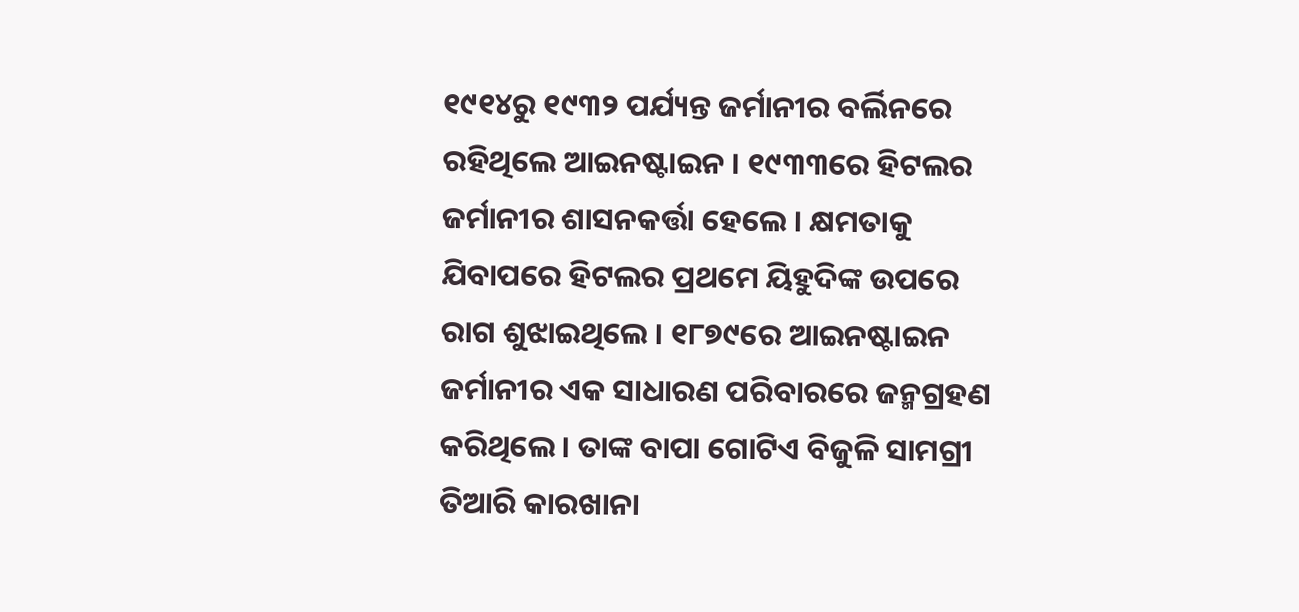୧୯୧୪ରୁ ୧୯୩୨ ପର୍ଯ୍ୟନ୍ତ ଜର୍ମାନୀର ବର୍ଲିନରେ ରହିଥିଲେ ଆଇନଷ୍ଟାଇନ । ୧୯୩୩ରେ ହିଟଲର ଜର୍ମାନୀର ଶାସନକର୍ତ୍ତା ହେଲେ । କ୍ଷମତାକୁ ଯିବାପରେ ହିଟଲର ପ୍ରଥମେ ୟିହୁଦିଙ୍କ ଉପରେ ରାଗ ଶୁଝାଇଥିଲେ । ୧୮୭୯ରେ ଆଇନଷ୍ଟାଇନ ଜର୍ମାନୀର ଏକ ସାଧାରଣ ପରିବାରରେ ଜନ୍ମଗ୍ରହଣ କରିଥିଲେ । ତାଙ୍କ ବାପା ଗୋଟିଏ ବିଜୁଳି ସାମଗ୍ରୀ ତିଆରି କାରଖାନା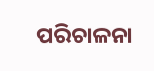ପରିଚାଳନା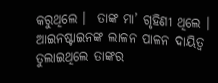କରୁଥିଲେ ।  ତାଙ୍କ ମା’ ଗୃହିଣୀ ଥିଲେ । ଆଇନଷ୍ଟାଇନଙ୍କ ଲାଳନ ପାଳନ ଦାୟିତ୍ୱ ତୁଲାଇଥିଲେ ତାଙ୍କର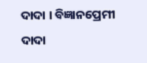ଦାଦା । ବିଜ୍ଞାନପ୍ରେମୀ ଦାଦା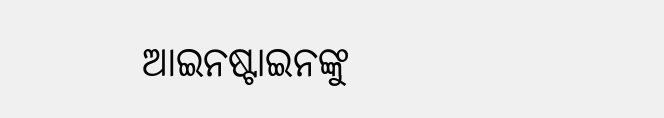ଆଇନଷ୍ଟାଇନଙ୍କୁ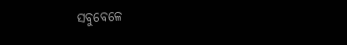ସବୁବେଳେ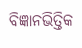ବିଜ୍ଞାନଭିତ୍ତିକ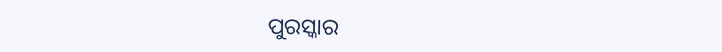ପୁରସ୍କାର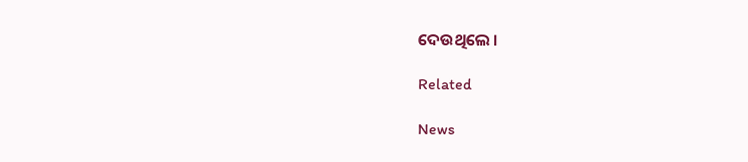ଦେଉଥିଲେ ।

Related

News